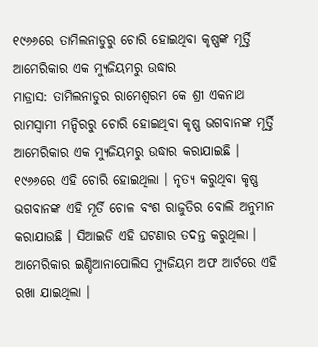୧୯୬୬ରେ ତାମିଲନାଡୁରୁ ଚୋରି ହୋଇଥିବା କୃଷ୍ଣଙ୍କ ମୂର୍ତ୍ତି ଆମେରିକାର ଏକ ମ୍ୟୁଜିୟମରୁ ଉଦ୍ଧାର
ମାଡ୍ରାସ: ତାମିଲନାଡୁର ରାମେଶ୍ୱରମ କେ ଶ୍ରୀ ଏକନାଥ ରାମସ୍ୱାମୀ ମନ୍ଦିରରୁ ଚୋରି ହୋଇଥିବା କୃଷ୍ଣ ଭଗବାନଙ୍କ ମୂର୍ତ୍ତି ଆମେରିକାର ଏକ ମ୍ୟୁଜିୟମରୁ ଉଦ୍ଧାର କରାଯାଇଛି । ୧୯୬୬ରେ ଏହି ଚୋରି ହୋଇଥିଲା । ନୃତ୍ୟ କରୁଥିବା କୃଷ୍ଣ ଭଗବାନଙ୍କ ଏହି ମୂର୍ତି ଚୋଳ ବଂଶ ରାଜୁତିର ବୋଲି ଅନୁମାନ କରାଯାଉଛି । ସିଆଇଡି ଏହି ଘଟଣାର ତଦନ୍ତ କରୁଥିଲା । ଆମେରିକାର ଇଣ୍ଡିଆନାପୋଲିସ ମ୍ୟୁଜିୟମ ଅଫ ଆର୍ଟରେ ଏହି ରଖା ଯାଇଥିଲା ।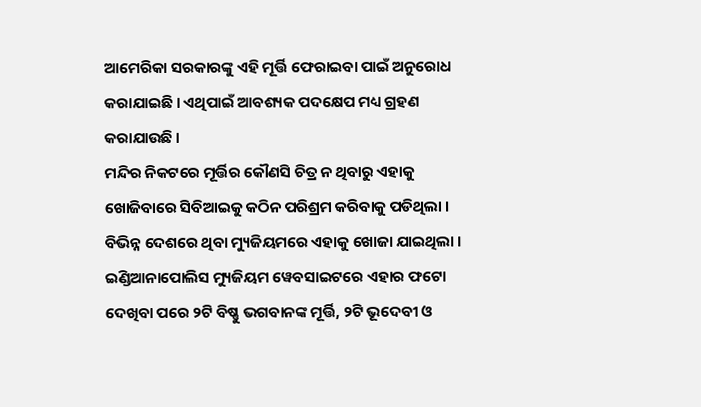ଆମେରିକା ସରକାରଙ୍କୁ ଏହି ମୂର୍ତ୍ତି ଫେରାଇବା ପାଇଁ ଅନୁରୋଧ କରାଯାଇଛି । ଏଥିପାଇଁ ଆବଶ୍ୟକ ପଦକ୍ଷେପ ମଧ୍ୟ ଗ୍ରହଣ କରାଯାଉଛି ।
ମନ୍ଦିର ନିକଟରେ ମୂର୍ତ୍ତିର କୌଣସି ଚିତ୍ର ନ ଥିବାରୁ ଏହାକୁ ଖୋଜିବାରେ ସିବିଆଇକୁ କଠିନ ପରିଶ୍ରମ କରିବାକୁ ପଡିଥିଲା । ବିଭିନ୍ନ ଦେଶରେ ଥିବା ମ୍ୟୁଜିୟମରେ ଏହାକୁ ଖୋଜା ଯାଇଥିଲା । ଇଣ୍ଡିଆନାପୋଲିସ ମ୍ୟୁଜିୟମ ୱେବସାଇଟରେ ଏହାର ଫଟୋ ଦେଖିବା ପରେ ୨ଟି ବିଷ୍ଣୁ ଭଗବାନଙ୍କ ମୂର୍ତ୍ତି, ୨ଟି ଭୂଦେବୀ ଓ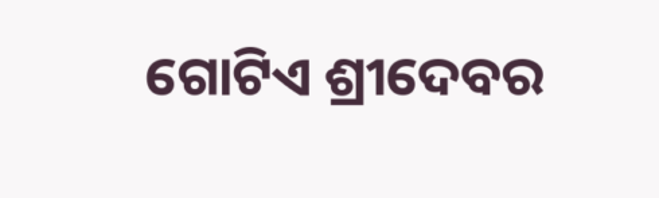ଗୋଟିଏ ଶ୍ରୀଦେବର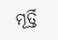ମୂର୍ତ୍ତି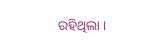ରହିଥିଲା ।